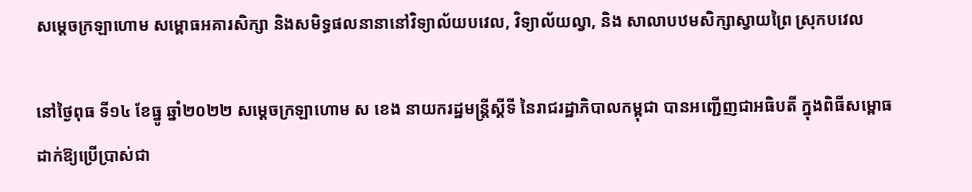សម្តេចក្រឡាហោម សម្ពោធអគារសិក្សា និងសមិទ្ធផលនានានៅវិទ្យាល័យបវេល, វិទ្យាល័យល្វា, និង សាលាបឋមសិក្សាស្វាយព្រៃ ស្រុកបវេល

នៅថ្ងៃពុធ ទី១៤ ខែធ្នូ ឆ្នាំ២០២២ សម្ដេចក្រឡាហោម ស ខេង នាយករដ្ឋមន្ត្រីស្តីទី នៃរាជរដ្ឋាភិបាលកម្ពុជា បានអញ្ជើញជាអធិបតី ក្នុងពិធីសម្ពោធដាក់ឱ្យប្រើប្រាស់ជា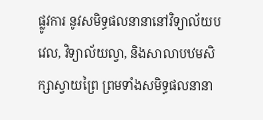ផ្លូវការ នូវសមិទ្ធផលនានានៅវិទ្យាល័យបវេល, វិទ្យាល័យល្វា, និងសាលាបឋមសិក្សាស្វាយព្រៃ ព្រមទាំងសមិទ្ធផលនានា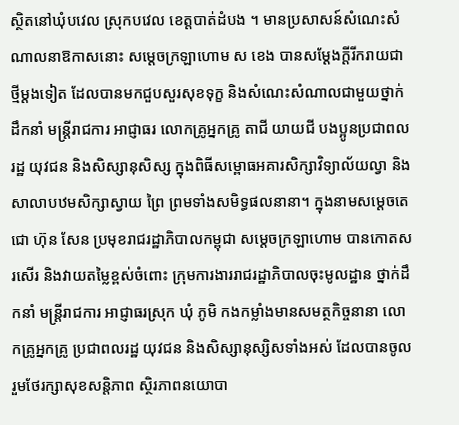ស្ថិតនៅឃុំបវេល ស្រុកបវេល ខេត្តបាត់ដំបង ។ មានប្រសាសន៍សំណេះសំណាលនាឱកាសនោះ សម្ដេចក្រឡាហោម ស ខេង បានសម្ដែងក្ដីរីករាយជាថ្មីម្ដងទៀត ដែលបានមកជួបសួរសុខទុក្ខ និងសំណេះសំណាលជាមួយថ្នាក់ដឹកនាំ មន្រ្តីរាជការ អាជ្ញាធរ លោកគ្រូអ្នកគ្រូ តាជី យាយជី បងប្អូនប្រជាពលរដ្ឋ យុវជន និងសិស្សានុសិស្ស ក្នុងពិធីសម្ពោធអគារសិក្សាវិទ្យាល័យល្វា និងសាលាបឋមសិក្សាស្វាយ ព្រៃ ព្រមទាំងសមិទ្ធផលនានា។ ក្នុងនាមសម្ដេចតេជោ ហ៊ុន សែន ប្រមុខរាជរដ្ឋាភិបាលកម្ពុជា សម្ដេចក្រឡាហោម បានកោតសរសើរ និងវាយតម្លៃខ្ពស់ចំពោះ ក្រុមការងាររាជរដ្ឋាភិបាលចុះមូលដ្ឋាន ថ្នាក់ដឹកនាំ មន្រ្តីរាជការ អាជ្ញាធរស្រុក ឃុំ ភូមិ កងកម្លាំងមានសមត្ថកិច្ចនានា លោកគ្រូអ្នកគ្រូ ប្រជាពលរដ្ឋ យុវជន និងសិស្សានុស្សិសទាំងអស់ ដែលបានចូលរួមថែរក្សាសុខសន្តិភាព ស្ថិរភាពនយោបា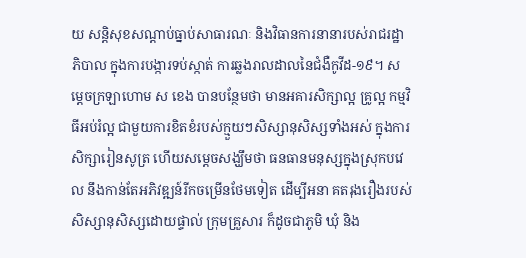យ សន្តិសុខសណ្ដាប់ធ្នាប់សាធារណៈ និងវិធានការនានារបស់រាជរដ្ឋាភិបាល ក្នុងការបង្ការទប់ស្កាត់ ការឆ្លងរាលដាលនៃជំងឺកូវីដ-១៩។ សម្ដេចក្រឡាហោម ស ខេង បានបន្ថែមថា មានអគារសិក្សាល្អ គ្រូល្អ កម្មវិធីអប់រំល្អ ជាមួយការខិតខំរបស់ក្មួយៗសិស្សានុសិស្សទាំងអស់ ក្នុងការសិក្សារៀនសូត្រ ហើយសម្ដេចសង្ឃឹមថា ធនធានមនុស្សក្នុងស្រុកបវេល នឹងកាន់តែអភិវឌ្ឍន៍រីកចម្រើនថែមទៀត ដើម្បីអនា គតរុងរឿងរបស់សិស្សានុសិស្សដោយផ្ទាល់ ក្រុមគ្រួសារ ក៏ដូចជាភូមិ ឃុំ និង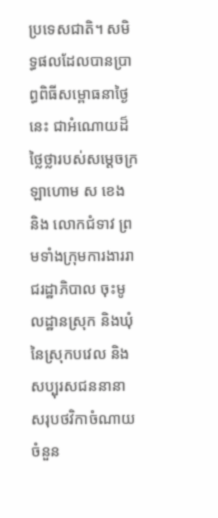ប្រទេសជាតិ។ សមិទ្ធផលដែលបានប្រាព្ធពិធីសម្ពោធនាថ្ងៃនេះ ជាអំណោយដ៏ថ្លៃថ្លារបស់សម្ដេចក្រឡាហោម ស ខេង និង លោកជំទាវ ព្រមទាំងក្រុមការងាររាជរដ្ឋាភិបាល ចុះមូលដ្ឋានស្រុក និងឃុំ នៃស្រុកបវេល និង សប្បុរសជននានា សរុបថវិកាចំណាយចំនួន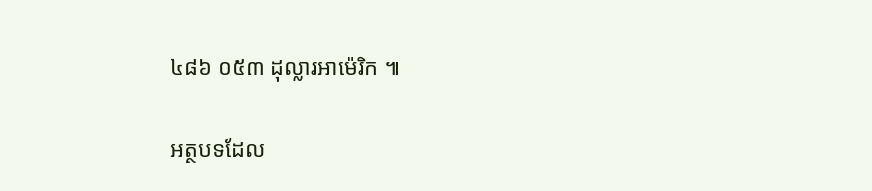៤៨៦ ០៥៣ ដុល្លារអាម៉េរិក ៕

អត្ថបទដែល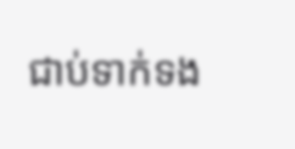ជាប់ទាក់ទង